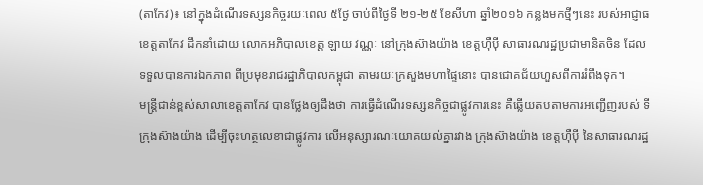(តាកែវ)៖ នៅក្នុងដំណើរទស្សនកិច្ចរយៈពេល ៥ថ្ងែ ចាប់ពីថ្ងៃទី ២១-២៥ ខែសីហា ឆ្នាំ២០១៦ កន្លងមកថ្មីៗនេះ របស់អាជ្ញាធខេត្តតាកែវ ដឹកនាំដោយ លោកអភិបាលខេត្ត ឡាយ វណ្ណៈ នៅក្រុងស៊ាងយ៉ាង ខេត្តហ៊ឺប៉ី សាធារណរដ្ឋប្រជាមានិតចិន ដែលទទួលបានការឯកភាព ពីប្រមុខរាជរដ្ឋាភិបាលកម្ពុជា តាមរយៈក្រសួងមហាផ្ទៃនោះ បានជោគជ័យហួសពីការរំពឹងទុក។
មន្រ្តីជាន់ខ្ពស់សាលាខេត្តតាកែវ បានថ្លែងឲ្យដឹងថា ការធ្វើដំណើរទស្សនកិច្ចជាផ្លូវការនេះ គឺឆ្លើយតបតាមការអញ្ជើញរបស់ ទីក្រុងស៊ាងយ៉ាង ដើម្បីចុះហត្ថលេខាជាផ្លូវការ លើអនុស្សារណៈយោគយល់គ្នារវាង ក្រុងស៊ាងយ៉ាង ខេត្តហ៊ឺប៉ី នៃសាធារណរដ្ឋ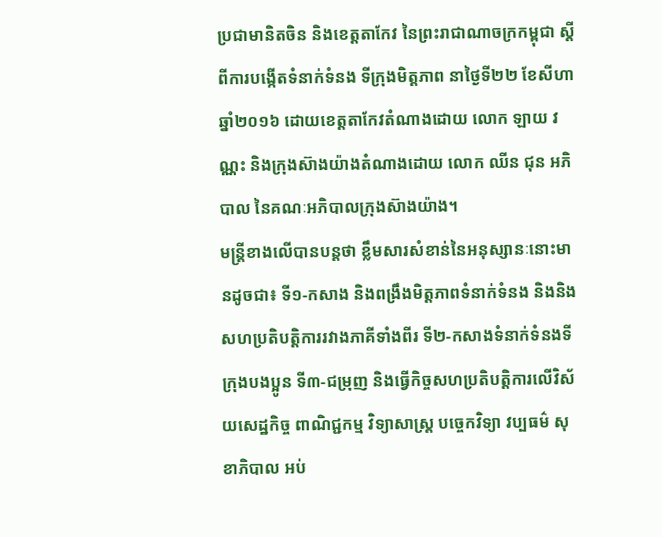ប្រជាមានិតចិន និងខេត្តតាកែវ នៃព្រះរាជាណាចក្រកម្ពុជា ស្តីពីការបង្កើតទំនាក់ទំនង ទីក្រុងមិត្តភាព នាថ្ងៃទី២២ ខែសីហា ឆ្នាំ២០១៦ ដោយខេត្តតាកែវតំណាងដោយ លោក ឡាយ វណ្ណះ និងក្រុងស៊ាងយ៉ាងតំណាងដោយ លោក ឈីន ជុន អភិបាល នៃគណៈអភិបាលក្រុងស៊ាងយ៉ាង។
មន្រ្តីខាងលើបានបន្តថា ខ្លឹមសារសំខាន់នៃអនុស្សានៈនោះមានដូចជា៖ ទី១-កសាង និងពង្រឹងមិត្តភាពទំនាក់ទំនង និងនិងសហប្រតិបត្តិការរវាងភាគីទាំងពីរ ទី២-កសាងទំនាក់ទំនងទីក្រុងបងប្អូន ទី៣-ជម្រុញ និងធ្វើកិច្ចសហប្រតិបត្តិការលើវិស័យសេដ្ឋកិច្ច ពាណិជ្ជកម្ម វិទ្យាសាស្ត្រ បច្ចេកវិទ្យា វប្បធម៌ សុខាភិបាល អប់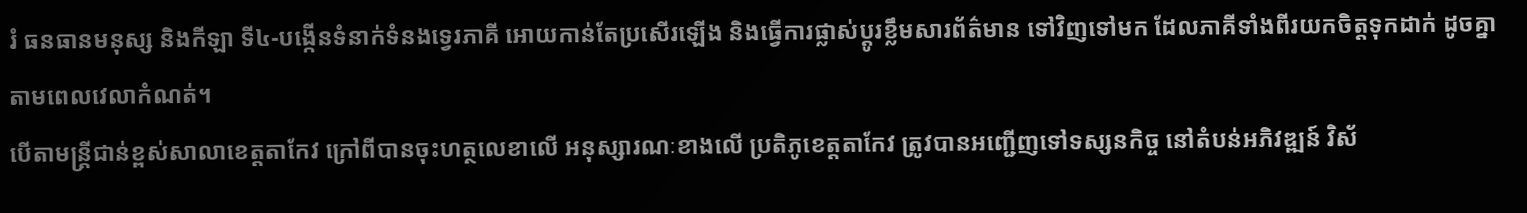រំ ធនធានមនុស្ស និងកីឡា ទី៤-បង្កើនទំនាក់ទំនងទ្វេរភាគី អោយកាន់តែប្រសើរឡើង និងធ្វើការផ្លាស់ប្តូរខ្លឹមសារព័ត៌មាន ទៅវិញទៅមក ដែលភាគីទាំងពីរយកចិត្តទុកដាក់ ដូចគ្នាតាមពេលវេលាកំណត់។
បើតាមន្រ្តីជាន់ខ្ពស់សាលាខេត្តតាកែវ ក្រៅពីបានចុះហត្ថលេខាលើ អនុស្សារណៈខាងលើ ប្រតិភូខេត្តតាកែវ ត្រូវបានអញ្ជើញទៅទស្សនកិច្ច នៅតំបន់អភិវឌ្ឍន៍ វិស័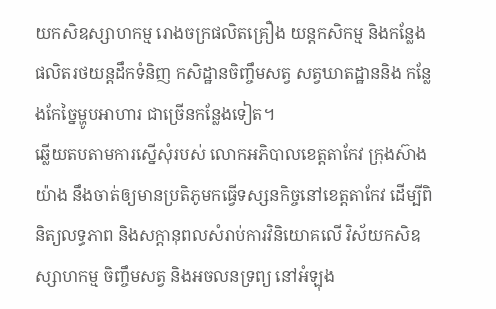យកសិឧស្សាហកម្ម រោងចក្រផលិតគ្រឿង យន្តកសិកម្ម និងកន្លែងផលិតរថយន្តដឹកទំនិញ កសិដ្ឋានចិញ្ចឹមសត្វ សត្វឃាតដ្ឋាននិង កន្លែងកែច្នៃម្ហូបអាហារ ជាច្រើនកន្លែងទៀត។
ឆ្លើយតបតាមការស្នើសុំរបស់ លោកអភិបាលខេត្តតាកែវ ក្រុងស៊ាងយ៉ាង នឹងចាត់ឲ្យមានប្រតិភូមកធ្វើទស្សនកិច្ចនៅខេត្តតាកែវ ដើម្បីពិនិត្យលទ្ធភាព និងសក្តានុពលសំរាប់ការវិនិយោគលើ វិស័យកសិឧស្សាហកម្ម ចិញ្ចឹមសត្វ និងអចលនទ្រព្យ នៅអំឡុង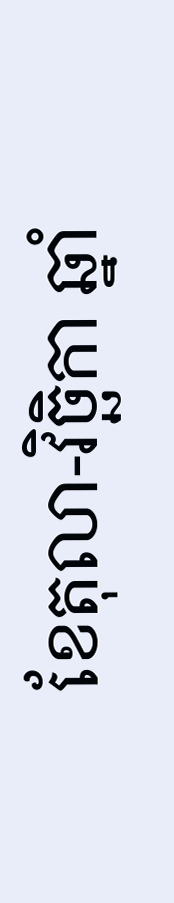ខែតុលា-វិច្ឆិកា ឆ្នាំ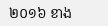២០១៦ ខាង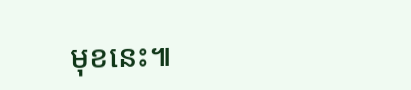មុខនេះ៕